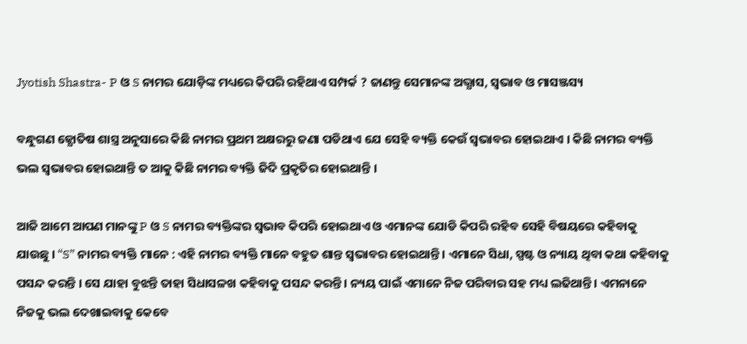Jyotish Shastra- P ଓ S ନାମର ଯୋଡ଼ିଙ୍କ ମଧ୍ୟରେ କିପରି ରହିଥାଏ ସମ୍ପର୍କ ? ଜାଣନ୍ତୁ ସେମାନଙ୍କ ଅଭ୍ଯାସ, ସ୍ଵଭାବ ଓ ମାସଞ୍ଜସ୍ୟ

ବନ୍ଧୁଗଣ ଜ୍ଯୋତିଷ ଶାସ୍ତ୍ର ଅନୁସାରେ କିଛି ନାମର ପ୍ରଥମ ଅକ୍ଷରରୁ ଜଣା ପଡିଥାଏ ଯେ ସେହି ବ୍ୟକ୍ତି କେଉଁ ସ୍ଵଭାବର ହୋଇଥାଏ । କିଛି ନାମର ବ୍ୟକ୍ତି ଭଲ ସ୍ଵଭାବର ହୋଇଥାନ୍ତି ତ ଆକୁ କିଛି ନାମର ବ୍ୟକ୍ତି ଜିଦି ପ୍ରକୃତିର ହୋଇଥାନ୍ତି ।

ଆଜି ଆମେ ଆପଣ ମାନଙ୍କୁ P ଓ S ନାମର ବ୍ୟକ୍ତିଙ୍କର ସ୍ଵଭାବ କିପରି ହୋଇଥାଏ ଓ ଏମାନଙ୍କ ଯୋଡି କିପରି ରହିବ ସେହି ବିଷୟରେ କହିବାକୁ ଯାଉଛୁ । “S” ନାମର ବ୍ୟକ୍ତି ମାନେ : ଏହି ନାମର ବ୍ୟକ୍ତି ମାନେ ବହୁତ ଶାନ୍ତ ସ୍ବଭାବର ହୋଇଥାନ୍ତି । ଏମାନେ ସିଧା, ସ୍ପଷ୍ଟ ଓ ନ୍ୟାୟ ଥିବା କଥା କହିବାକୁ ପସନ୍ଦ କରନ୍ତି । ସେ ଯାହା ବୁଝନ୍ତି ତାହା ସିଧାସଳଖ କହିବାକୁ ପସନ୍ଦ କରନ୍ତି । ନ୍ୟୟ ପାଇଁ ଏମାନେ ନିଜ ପରିବାର ସହ ମଧ୍ୟ ଲଢିଥାନ୍ତି । ଏମନାନେ ନିଜକୁ ଭଲ ଦେଖାଇବାକୁ କେବେ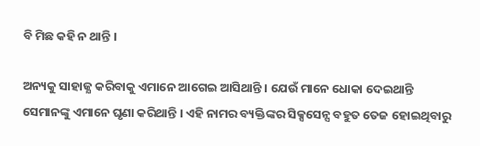ବି ମିଛ କହି ନ ଥାନ୍ତି ।

ଅନ୍ୟକୁ ସାହାଜ୍ଯ କରିବାକୁ ଏମାନେ ଆଗେଇ ଆସିଥାନ୍ତି । ଯେଉଁ ମାନେ ଧୋକା ଦେଇଥାନ୍ତି ସେମାନଙ୍କୁ ଏମାନେ ଘୃଣା କରିଥାନ୍ତି । ଏହି ନାମର ବ୍ୟକ୍ତିଙ୍କର ସିକ୍ସସେନ୍ସ ବହୁତ ତେଜ ହୋଇଥିବାରୁ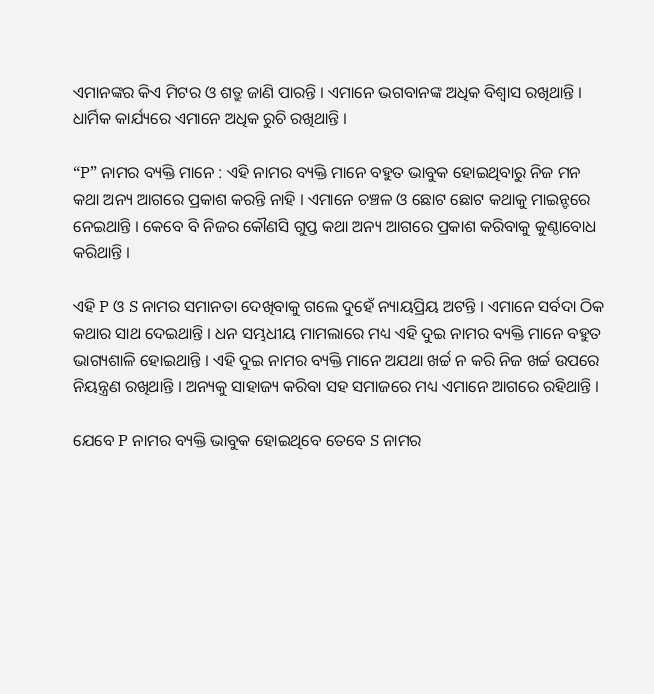ଏମାନଙ୍କର କିଏ ମିଟର ଓ ଶତ୍ରୁ ଜାଣି ପାରନ୍ତି । ଏମାନେ ଭଗବାନଙ୍କ ଅଧିକ ବିଶ୍ଵାସ ରଖିଥାନ୍ତି । ଧାର୍ମିକ କାର୍ଯ୍ୟରେ ଏମାନେ ଅଧିକ ରୁଚି ରଖିଥାନ୍ତି ।

“P” ନାମର ବ୍ୟକ୍ତି ମାନେ : ଏହି ନାମର ବ୍ୟକ୍ତି ମାନେ ବହୁତ ଭାବୁକ ହୋଇଥିବାରୁ ନିଜ ମନ କଥା ଅନ୍ୟ ଆଗରେ ପ୍ରକାଶ କରନ୍ତି ନାହି । ଏମାନେ ଚଞ୍ଚଳ ଓ ଛୋଟ ଛୋଟ କଥାକୁ ମାଇନ୍ଡରେ ନେଇଥାନ୍ତି । କେବେ ବି ନିଜର କୌଣସି ଗୁପ୍ତ କଥା ଅନ୍ୟ ଆଗରେ ପ୍ରକାଶ କରିବାକୁ କୁଣ୍ଠାବୋଧ କରିଥାନ୍ତି ।

ଏହି P ଓ S ନାମର ସମାନତା ଦେଖିବାକୁ ଗଲେ ଦୁହେଁ ନ୍ୟାୟପ୍ରିୟ ଅଟନ୍ତି । ଏମାନେ ସର୍ବଦା ଠିକ କଥାର ସାଥ ଦେଇଥାନ୍ତି । ଧନ ସମ୍ଭଧୀୟ ମାମଲାରେ ମଧ୍ୟ ଏହି ଦୁଇ ନାମର ବ୍ୟକ୍ତି ମାନେ ବହୁତ ଭାଗ୍ୟଶାଳି ହୋଇଥାନ୍ତି । ଏହି ଦୁଇ ନାମର ବ୍ୟକ୍ତି ମାନେ ଅଯଥା ଖର୍ଚ୍ଚ ନ କରି ନିଜ ଖର୍ଚ୍ଚ ଉପରେ ନିୟନ୍ତ୍ରଣ ରଖିଥାନ୍ତି । ଅନ୍ୟକୁ ସାହାଜ୍ୟ କରିବା ସହ ସମାଜରେ ମଧ୍ୟ ଏମାନେ ଆଗରେ ରହିଥାନ୍ତି ।

ଯେବେ P ନାମର ବ୍ୟକ୍ତି ଭାବୁକ ହୋଇଥିବେ ତେବେ S ନାମର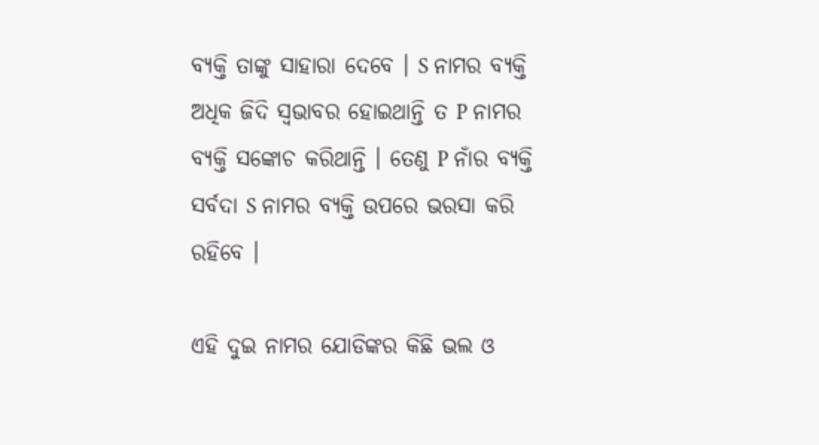ବ୍ୟକ୍ତି ତାଙ୍କୁ ସାହାରା ଦେବେ । S ନାମର ବ୍ୟକ୍ତି ଅଧିକ ଜିଦି ସ୍ଵଭାବର ହୋଇଥାନ୍ତି ତ P ନାମର ବ୍ୟକ୍ତି ସଙ୍କୋଚ କରିଥାନ୍ତି । ତେଣୁ P ନାଁର ବ୍ୟକ୍ତି ସର୍ବଦା S ନାମର ବ୍ୟକ୍ତି ଉପରେ ଭରସା କରି ରହିବେ ।

ଏହି ଦୁଇ ନାମର ଯୋଡିଙ୍କର କିଛି ଭଲ ଓ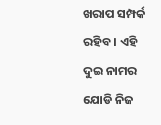ଖରାପ ସମ୍ପର୍କ ରହିବ । ଏହି ଦୁଇ ନାମର ଯୋଡି ନିଜ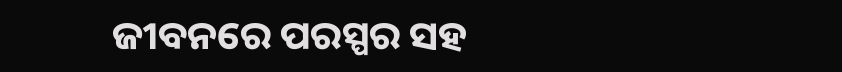ଜୀବନରେ ପରସ୍ପର ସହ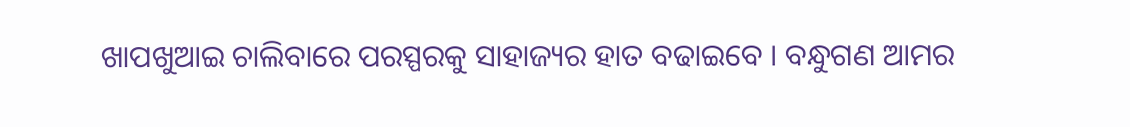ଖାପଖୁଆଇ ଚାଲିବାରେ ପରସ୍ପରକୁ ସାହାଜ୍ୟର ହାତ ବଢାଇବେ । ବନ୍ଧୁଗଣ ଆମର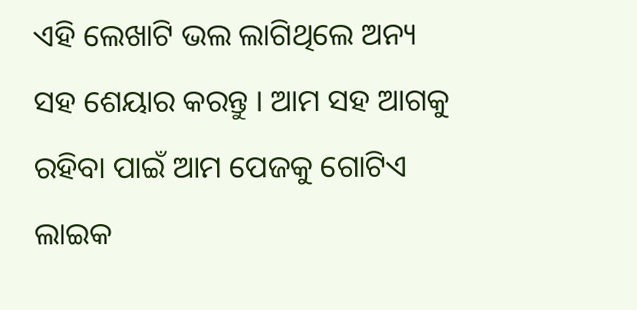ଏହି ଲେଖାଟି ଭଲ ଲାଗିଥିଲେ ଅନ୍ୟ ସହ ଶେୟାର କରନ୍ତୁ । ଆମ ସହ ଆଗକୁ ରହିବା ପାଇଁ ଆମ ପେଜକୁ ଗୋଟିଏ ଲାଇକ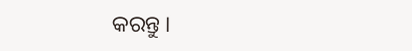କରନ୍ତୁ ।